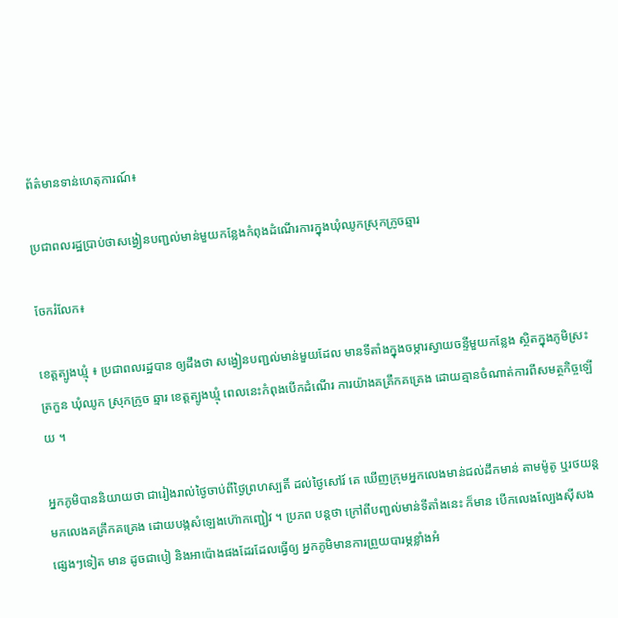ព័ត៌មានទាន់ហេតុការណ៍៖

ប្រជាពលរដ្ឋប្រាប់ថាសង្វៀនបញ្ជល់មាន់មួយកន្លែងកំពុងដំណើរការក្នុងឃុំឈូកស្រុកក្រូចឆ្មារ

ចែករំលែក៖

ខេត្តត្បូងឃ្មុំ ៖ ប្រជាពលរដ្ឋបាន ឲ្យដឹងថា សង្វៀនបញ្ជល់មាន់មួយដែល មានទីតាំងក្នុងចម្ការស្វាយចន្ទីមួយកន្លែង ស្ថិតក្នុងភូមិស្រះត្រកួន ឃុំឈូក ស្រុកក្រូច ឆ្មារ ខេត្តត្បូងឃ្មុំ ពេលនេះកំពុងបើកដំណើរ ការយ៉ាងគគ្រឹកគគ្រេង ដោយគ្មានចំណាត់ការពីសមត្ថកិច្ចឡើយ ។

អ្នកភូមិបាននិយាយថា ជារៀងរាល់ថ្ងៃចាប់ពីថ្ងៃព្រហស្បតិ៍ ដល់ថ្ងៃសៅរ៍ គេ ឃើញក្រុមអ្នកលេងមាន់ជល់ដឹកមាន់ តាមម៉ូតូ ឬរថយន្តមកលេងគគ្រឹកគគ្រេង ដោយបង្កសំឡេងហ៊ោកញ្ជៀវ ។ ប្រភព បន្តថា ក្រៅពីបញ្ជល់មាន់ទីតាំងនេះ ក៏មាន បើកលេងល្បែងស៊ីសងផ្សេងៗទៀត មាន ដូចជាបៀ និងអាប៉ោងផងដែរដែលធ្វើឲ្យ អ្នកភូមិមានការព្រួយបារម្ភខ្លាំងអំ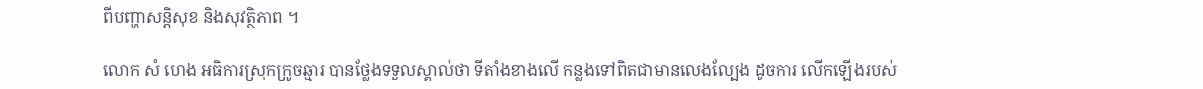ពីបញ្ហាសន្តិសុខ និងសុវត្ថិភាព ។

លោក សំ ហេង អធិការស្រុកក្រូចឆ្មារ បានថ្លែងទទួលស្គាល់ថា ទីតាំងខាងលើ កន្លងទៅពិតជាមានលេងល្បែង ដូចការ លើកឡើងរបស់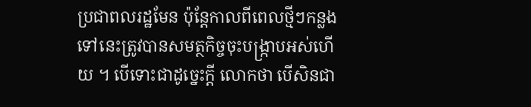ប្រជាពលរដ្ឋមែន ប៉ុន្តែកាលពីពេលថ្មីៗកន្លងទៅនេះត្រូវបានសមត្ថកិច្ចចុះបង្ក្រាបអស់ហើយ ។ បើទោះជាដូច្នេះក្ដី លោកថា បើសិនជា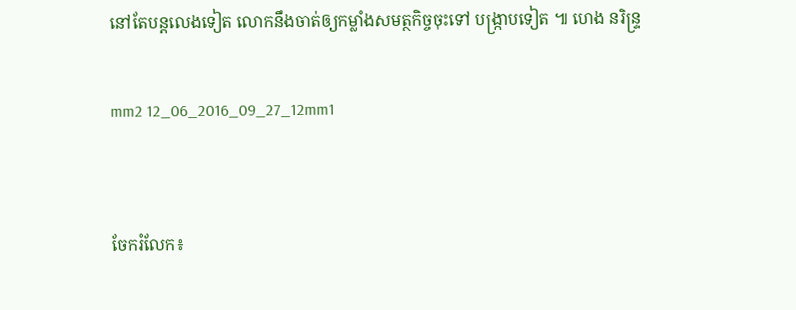នៅតែបន្តលេងទៀត លោកនឹងចាត់ឲ្យកម្លាំងសមត្ថកិច្ចចុះទៅ បង្ក្រាបទៀត ៕ ហេង នរិន្ទ្រ

mm2 12_06_2016_09_27_12mm1


ចែករំលែក៖